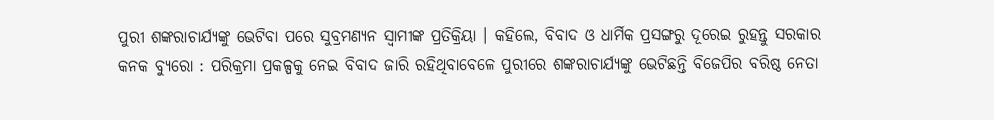ପୁରୀ ଶଙ୍କରାଚାର୍ଯ୍ୟଙ୍କୁ ଭେଟିବା ପରେ ସୁବ୍ରମଣ୍ୟନ ସ୍ୱାମୀଙ୍କ ପ୍ରତିକ୍ରିୟା । କହିଲେ, ବିବାଦ ଓ ଧାର୍ମିକ ପ୍ରସଙ୍ଗରୁ ଦୂରେଇ ରୁହନ୍ତୁ ସରକାର
କନକ ବ୍ୟୁରୋ : ପରିକ୍ରମା ପ୍ରକଳ୍ପକୁ ନେଇ ବିବାଦ ଜାରି ରହିଥିବାବେଳେ ପୁରୀରେ ଶଙ୍କରାଚାର୍ଯ୍ୟଙ୍କୁ ଭେଟିଛନ୍ତି ବିଜେପିର ବରିଷ୍ଠ ନେତା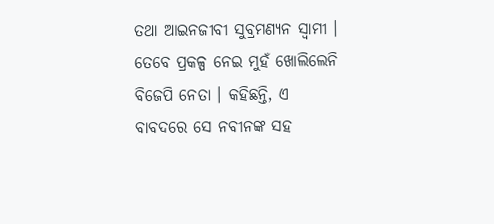ତଥା ଆଇନଜୀବୀ ସୁବ୍ରମଣ୍ୟନ ସ୍ୱାମୀ । ତେବେ ପ୍ରକଳ୍ପ ନେଇ ମୁହଁ ଖୋଲିଲେନି ବିଜେପି ନେତା । କହିଛନ୍ତି, ଏ ବାବଦରେ ସେ ନବୀନଙ୍କ ସହ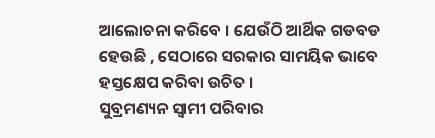ଆଲୋଚନା କରିବେ । ଯେଉଁଠି ଆର୍ଥିକ ଗଡବଡ ହେଉଛି , ସେଠାରେ ସରକାର ସାମୟିକ ଭାବେ ହସ୍ତକ୍ଷେପ କରିବା ଉଚିତ ।
ସୁବ୍ରମଣ୍ୟନ ସ୍ୱାମୀ ପରିବାର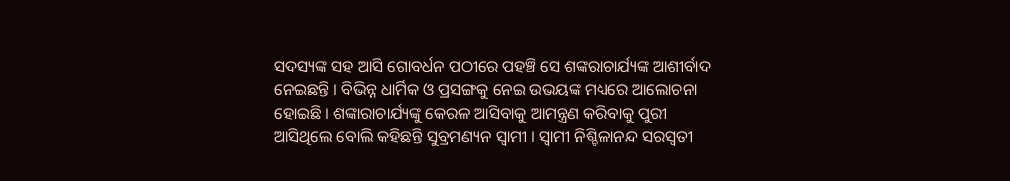ସଦସ୍ୟଙ୍କ ସହ ଆସି ଗୋବର୍ଧନ ପଠୀରେ ପହଞ୍ଚି ସେ ଶଙ୍କରାଚାର୍ଯ୍ୟଙ୍କ ଆଶୀର୍ବାଦ ନେଇଛନ୍ତି । ବିଭିନ୍ନ ଧାର୍ମିକ ଓ ପ୍ରସଙ୍ଗକୁ ନେଇ ଉଭୟଙ୍କ ମଧ୍ୟରେ ଆଲୋଚନା ହୋଇଛି । ଶଙ୍କାରାଚାର୍ଯ୍ୟଙ୍କୁ କେରଳ ଆସିବାକୁ ଆମନ୍ତ୍ରଣ କରିବାକୁ ପୁରୀ ଆସିଥିଲେ ବୋଲି କହିଛନ୍ତି ସୁବ୍ରମଣ୍ୟନ ସ୍ୱାମୀ । ସ୍ୱାମୀ ନିଶ୍ଚିଳାନନ୍ଦ ସରସ୍ୱତୀ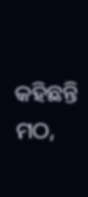କହିଛନ୍ତି ମଠ,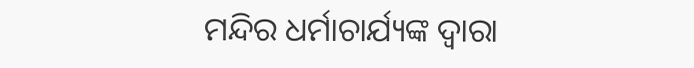ମନ୍ଦିର ଧର୍ମାଚାର୍ଯ୍ୟଙ୍କ ଦ୍ୱାରା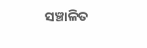ସଞ୍ଚାଳିତ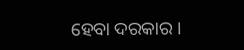ହେବା ଦରକାର ।